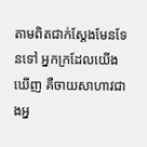តាមពិតជាក់ស្ដែងមែនទែនទៅ អ្នកក្រដែលយើងឃើញ គឺចាយសាហាវជាងអ្ន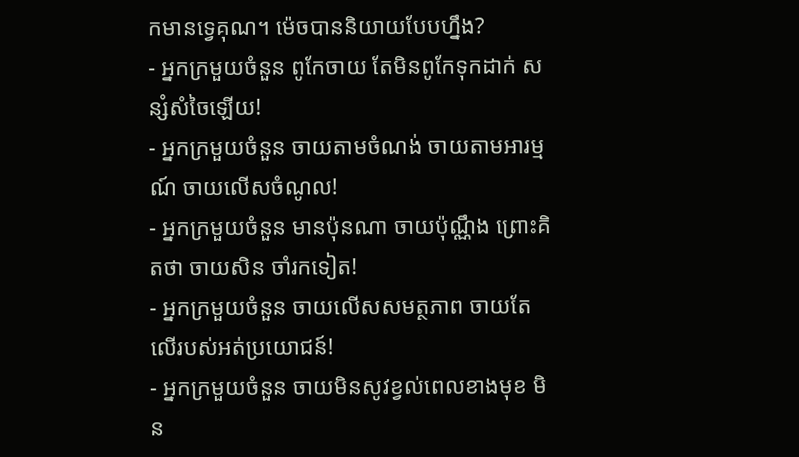កមានទ្វេគុណ។ ម៉េចបាននិយាយបែបហ្នឹង?
- អ្នកក្រមួយចំនួន ពូកែចាយ តែមិនពូកែទុកដាក់ សន្សំសំចៃឡើយ!
- អ្នកក្រមួយចំនួន ចាយតាមចំណង់ ចាយតាមអារម្មណ៍ ចាយលើសចំណូល!
- អ្នកក្រមួយចំនួន មានប៉ុនណា ចាយប៉ុណ្ណឹង ព្រោះគិតថា ចាយសិន ចាំរកទៀត!
- អ្នកក្រមួយចំនួន ចាយលើសសមត្ថភាព ចាយតែលើរបស់អត់ប្រយោជន៍!
- អ្នកក្រមួយចំនួន ចាយមិនសូវខ្វល់ពេលខាងមុខ មិន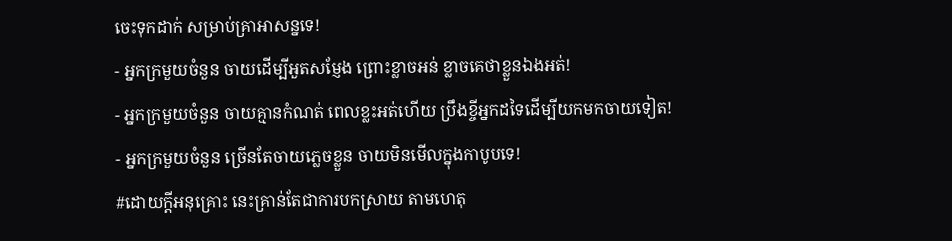ចេះទុកដាក់ សម្រាប់គ្រាអាសន្នទេ!
- អ្នកក្រមួយចំនួន ចាយដើម្បីអួតសម្ញែង ព្រោះខ្លាចអន់ ខ្លាចគេថាខ្លួនឯងអត់!
- អ្នកក្រមួយចំនួន ចាយគ្មានកំណត់ ពេលខ្លះអត់ហើយ ប្រឹងខ្ចីអ្នកដទៃដើម្បីយកមកចាយទៀត!
- អ្នកក្រមួយចំនួន ច្រើនតែចាយភ្លេចខ្លួន ចាយមិនមើលក្នុងកាបូបទេ!
#ដោយក្ដីអនុគ្រោះ នេះគ្រាន់តែជាការបកស្រាយ តាមហេតុ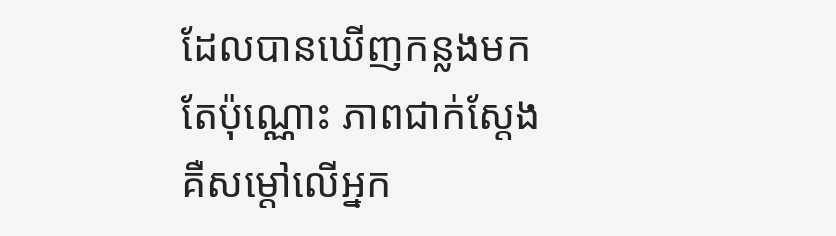ដែលបានឃើញកន្លងមកតែប៉ុណ្ណោះ ភាពជាក់ស្ដែង គឺសម្ដៅលើអ្នក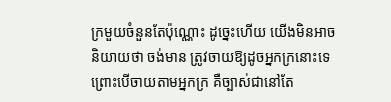ក្រមួយចំនួនតែប៉ុណ្ណោះ ដូច្នេះហើយ យើងមិនអាចនិយាយថា ចង់មាន ត្រូវចាយឱ្យដូចអ្នកក្រនោះទេ ព្រោះបើចាយតាមអ្នកក្រ គឺច្បាស់ជានៅតែ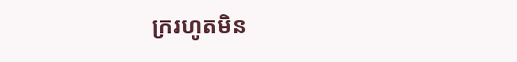ក្ររហូតមិន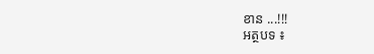ខាន ...!!!
អត្ថបទ ៖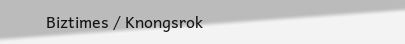Biztimes / Knongsrok